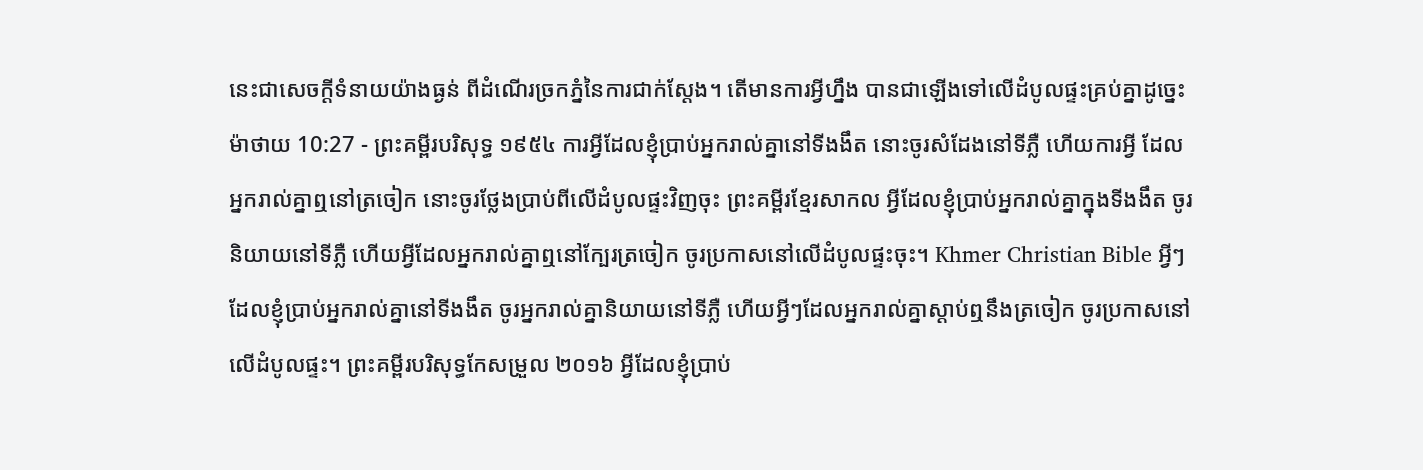នេះជាសេចក្ដីទំនាយយ៉ាងធ្ងន់ ពីដំណើរច្រកភ្នំនៃការជាក់ស្តែង។ តើមានការអ្វីហ្នឹង បានជាឡើងទៅលើដំបូលផ្ទះគ្រប់គ្នាដូច្នេះ
ម៉ាថាយ 10:27 - ព្រះគម្ពីរបរិសុទ្ធ ១៩៥៤ ការអ្វីដែលខ្ញុំប្រាប់អ្នករាល់គ្នានៅទីងងឹត នោះចូរសំដែងនៅទីភ្លឺ ហើយការអ្វី ដែលអ្នករាល់គ្នាឮនៅត្រចៀក នោះចូរថ្លែងប្រាប់ពីលើដំបូលផ្ទះវិញចុះ ព្រះគម្ពីរខ្មែរសាកល អ្វីដែលខ្ញុំប្រាប់អ្នករាល់គ្នាក្នុងទីងងឹត ចូរនិយាយនៅទីភ្លឺ ហើយអ្វីដែលអ្នករាល់គ្នាឮនៅក្បែរត្រចៀក ចូរប្រកាសនៅលើដំបូលផ្ទះចុះ។ Khmer Christian Bible អ្វីៗដែលខ្ញុំប្រាប់អ្នករាល់គ្នានៅទីងងឹត ចូរអ្នករាល់គ្នានិយាយនៅទីភ្លឺ ហើយអ្វីៗដែលអ្នករាល់គ្នាស្ដាប់ឮនឹងត្រចៀក ចូរប្រកាសនៅលើដំបូលផ្ទះ។ ព្រះគម្ពីរបរិសុទ្ធកែសម្រួល ២០១៦ អ្វីដែលខ្ញុំប្រាប់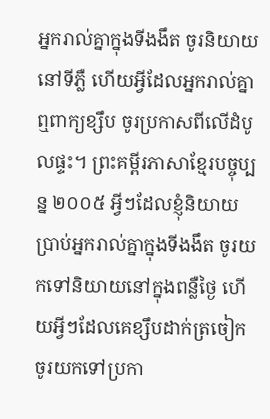អ្នករាល់គ្នាក្នុងទីងងឹត ចូរនិយាយនៅទីភ្លឺ ហើយអ្វីដែលអ្នករាល់គ្នាឮពាក្យខ្សឹប ចូរប្រកាសពីលើដំបូលផ្ទះ។ ព្រះគម្ពីរភាសាខ្មែរបច្ចុប្បន្ន ២០០៥ អ្វីៗដែលខ្ញុំនិយាយប្រាប់អ្នករាល់គ្នាក្នុងទីងងឹត ចូរយកទៅនិយាយនៅក្នុងពន្លឺថ្ងៃ ហើយអ្វីៗដែលគេខ្សឹបដាក់ត្រចៀក ចូរយកទៅប្រកា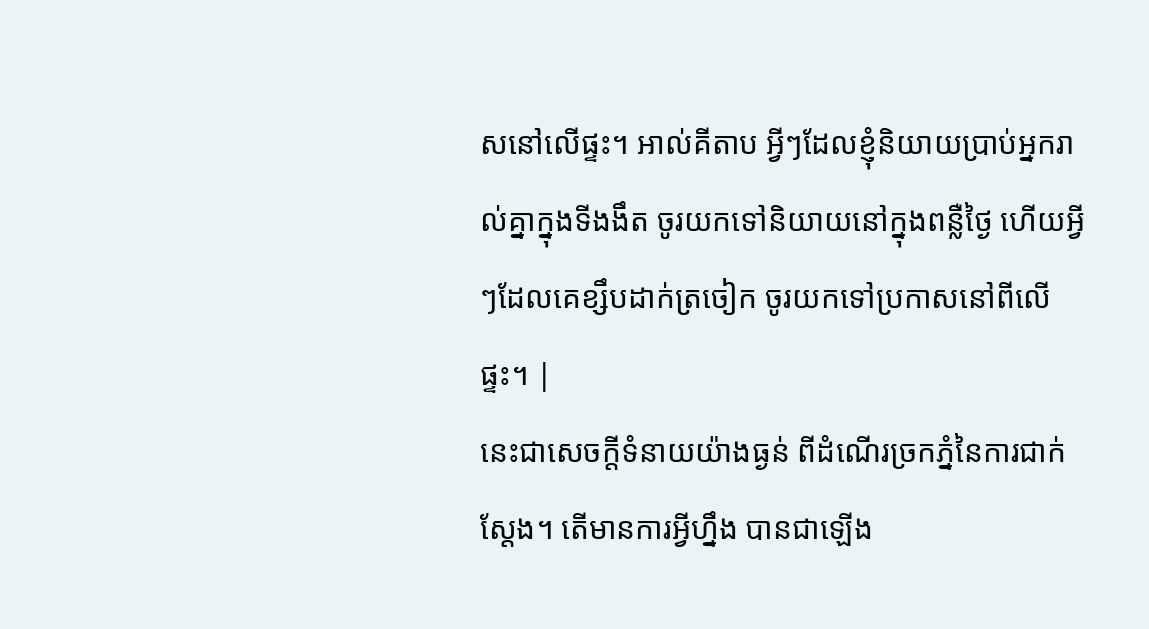សនៅលើផ្ទះ។ អាល់គីតាប អ្វីៗដែលខ្ញុំនិយាយប្រាប់អ្នករាល់គ្នាក្នុងទីងងឹត ចូរយកទៅនិយាយនៅក្នុងពន្លឺថ្ងៃ ហើយអ្វីៗដែលគេខ្សឹបដាក់ត្រចៀក ចូរយកទៅប្រកាសនៅពីលើផ្ទះ។ |
នេះជាសេចក្ដីទំនាយយ៉ាងធ្ងន់ ពីដំណើរច្រកភ្នំនៃការជាក់ស្តែង។ តើមានការអ្វីហ្នឹង បានជាឡើង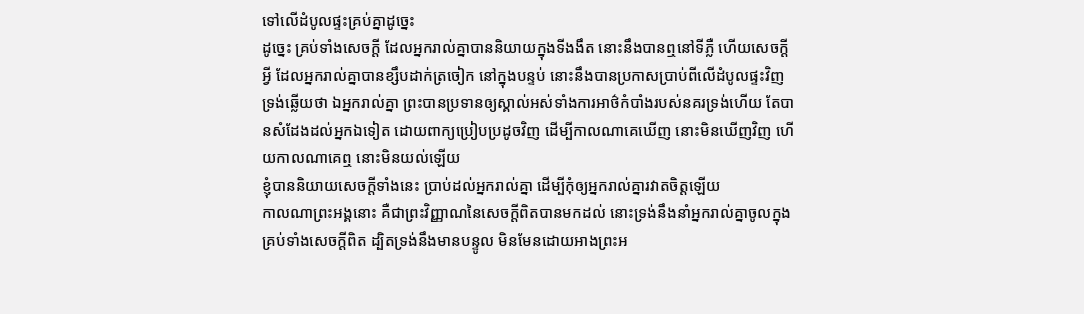ទៅលើដំបូលផ្ទះគ្រប់គ្នាដូច្នេះ
ដូច្នេះ គ្រប់ទាំងសេចក្ដី ដែលអ្នករាល់គ្នាបាននិយាយក្នុងទីងងឹត នោះនឹងបានឮនៅទីភ្លឺ ហើយសេចក្ដីអ្វី ដែលអ្នករាល់គ្នាបានខ្សឹបដាក់ត្រចៀក នៅក្នុងបន្ទប់ នោះនឹងបានប្រកាសប្រាប់ពីលើដំបូលផ្ទះវិញ
ទ្រង់ឆ្លើយថា ឯអ្នករាល់គ្នា ព្រះបានប្រទានឲ្យស្គាល់អស់ទាំងការអាថ៌កំបាំងរបស់នគរទ្រង់ហើយ តែបានសំដែងដល់អ្នកឯទៀត ដោយពាក្យប្រៀបប្រដូចវិញ ដើម្បីកាលណាគេឃើញ នោះមិនឃើញវិញ ហើយកាលណាគេឮ នោះមិនយល់ឡើយ
ខ្ញុំបាននិយាយសេចក្ដីទាំងនេះ ប្រាប់ដល់អ្នករាល់គ្នា ដើម្បីកុំឲ្យអ្នករាល់គ្នារវាតចិត្តឡើយ
កាលណាព្រះអង្គនោះ គឺជាព្រះវិញ្ញាណនៃសេចក្ដីពិតបានមកដល់ នោះទ្រង់នឹងនាំអ្នករាល់គ្នាចូលក្នុងគ្រប់ទាំងសេចក្ដីពិត ដ្បិតទ្រង់នឹងមានបន្ទូល មិនមែនដោយអាងព្រះអ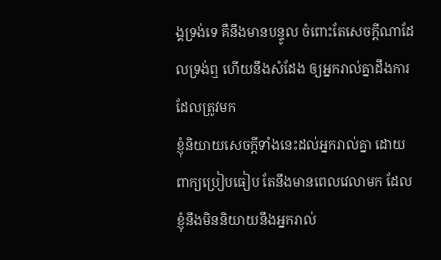ង្គទ្រង់ទេ គឺនឹងមានបន្ទូល ចំពោះតែសេចក្ដីណាដែលទ្រង់ឮ ហើយនឹងសំដែង ឲ្យអ្នករាល់គ្នាដឹងការដែលត្រូវមក
ខ្ញុំនិយាយសេចក្ដីទាំងនេះដល់អ្នករាល់គ្នា ដោយពាក្យប្រៀបធៀប តែនឹងមានពេលវេលាមក ដែលខ្ញុំនឹងមិននិយាយនឹងអ្នករាល់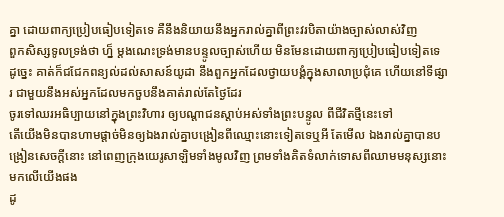គ្នា ដោយពាក្យប្រៀបធៀបទៀតទេ គឺនឹងនិយាយនឹងអ្នករាល់គ្នាពីព្រះវរបិតាយ៉ាងច្បាស់លាស់វិញ
ពួកសិស្សទូលទ្រង់ថា ហ្ន៏ ម្តងណេះទ្រង់មានបន្ទូលច្បាស់ហើយ មិនមែនដោយពាក្យប្រៀបធៀបទៀតទេ
ដូច្នេះ គាត់ក៏ជជែកពន្យល់ដល់សាសន៍យូដា នឹងពួកអ្នកដែលថ្វាយបង្គំក្នុងសាលាប្រជុំគេ ហើយនៅទីផ្សារ ជាមួយនឹងអស់អ្នកដែលមកចួបនឹងគាត់រាល់តែថ្ងៃដែរ
ចូរទៅឈរអធិប្បាយនៅក្នុងព្រះវិហារ ឲ្យបណ្តាជនស្តាប់អស់ទាំងព្រះបន្ទូល ពីជីវិតថ្មីនេះទៅ
តើយើងមិនបានហាមផ្តាច់មិនឲ្យឯងរាល់គ្នាបង្រៀនពីឈ្មោះនោះទៀតទេឬអី តែមើល ឯងរាល់គ្នាបានបង្រៀនសេចក្ដីនោះ នៅពេញក្រុងយេរូសាឡិមទាំងមូលវិញ ព្រមទាំងគិតទំលាក់ទោសពីឈាមមនុស្សនោះមកលើយើងផង
ដូ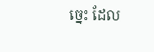ច្នេះ ដែល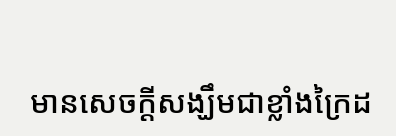មានសេចក្ដីសង្ឃឹមជាខ្លាំងក្រៃដ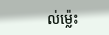ល់ម៉្លេះ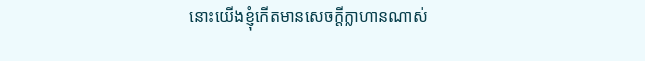នោះយើងខ្ញុំកើតមានសេចក្ដីក្លាហានណាស់